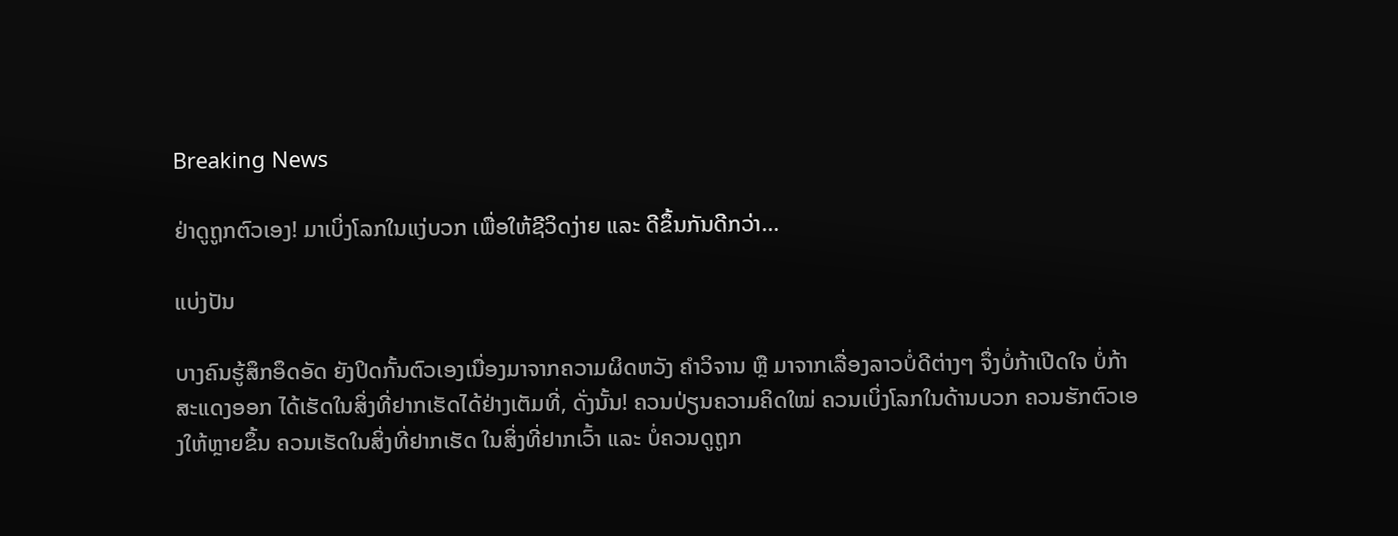Breaking News

ຢ່າດູຖູກຕົວເອງ! ມາເບິ່ງໂລກໃນແງ່ບວກ ເພື່ອໃຫ້ຊີວິດງ່າຍ ແລະ ດີຂຶ້ນກັນດີກວ່າ…

ແບ່ງປັນ

ບາງຄົນຮູ້ສຶກອຶດອັດ ຍັງປິດກັ້ນຕົວເອງເນື່ອງມາຈາກຄວາມຜິດຫວັງ ຄຳວິຈານ ຫຼື ມາຈາກເລື່ອງລາວບໍ່ດີຕ່າງໆ ຈຶ່ງບໍ່ກ້າເປີດໃຈ ບໍ່ກ້າສະແດງອອກ ໄດ້ເຮັດໃນສິ່ງທີ່ຢາກເຮັດໄດ້ຢ່າງເຕັມທີ່, ດັ່ງນັ້ນ! ຄວນປ່ຽນຄວາມຄິດໃໝ່ ຄວນເບິ່ງໂລກໃນດ້ານບວກ ຄວນຮັກຕົວເອງໃຫ້ຫຼາຍຂຶ້ນ ຄວນເຮັດໃນສິ່ງທີ່ຢາກເຮັດ ໃນສິ່ງທີ່ຢາກເວົ້າ ແລະ ບໍ່ຄວນດູຖູກ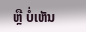ຫຼື ບໍ່ເຫັນ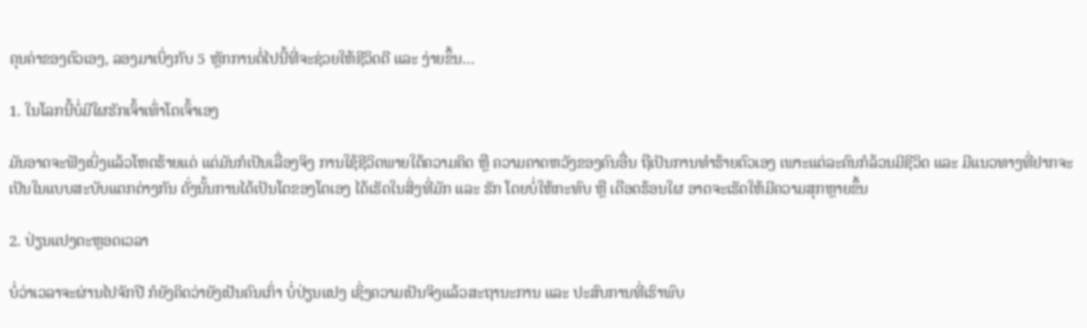ຄຸນຄ່າຂອງຕົວເອງ, ລອງມາເບິ່ງກັບ 5 ຫຼັກການຕໍ່ໄປນີ້ທີ່ຈະຊ່ວຍໃຫ້ຊີວິດດີ ແລະ ງ່າຍຂຶ້ນ…

1. ໃນໂລກນີ້ບໍ່ມີໃຜຮັກເຈົ້າເທົ່າໂຕເຈົ້າເອງ

ມັນອາດຈະຟັງເບິ່ງແລ້ວໂຫດຮ້າຍແດ່ ແຕ່ມັນກໍເປັນເລື່ອງຈິງ ການໃຊ້ຊີວິດພາຍໃຕ້ຄວາມຄິດ ຫຼື ຄວາມຄາດຫວັງຂອງຄົນອື່ນ ຖືເປັນການທຳຮ້າຍຕົວເອງ ເພາະແຕ່ລະຄົນກໍລ້ວນມີຊີວິດ ແລະ ມີແນວທາງທີ່ຢາກຈະເປັນໃນແບບສະບັບແຕກຕ່າງກັນ ດັ່ງນັ້ນການໄດ້ເປັນໂຕຂອງໂຕເອງ ໄດ້ເຮັດໃນສິ່ງທີ່ມັກ ແລະ ຮັກ ໂດຍບໍ່ໃຫ້ກະທົບ ຫຼື ເດືອດຮ້ອນໃຜ ອາດຈະເຮັດໃຫ້ມີຄວາມສຸກຫຼາຍຂຶ້ນ

2. ປ່ຽນແປງຕະຫຼອດເວລາ

ບໍ່ວ່າເວລາຈະຜ່ານໄປຈັກປີ ກໍຍັງຄິດວ່າຍັງເປັນຄົນເກົ່າ ບໍ່ປ່ຽນແປງ ເຊິ່ງຄວາມເປັນຈິງແລ້ວສະຖານະການ ແລະ ປະສົບການທີ່ເຮົາພົບ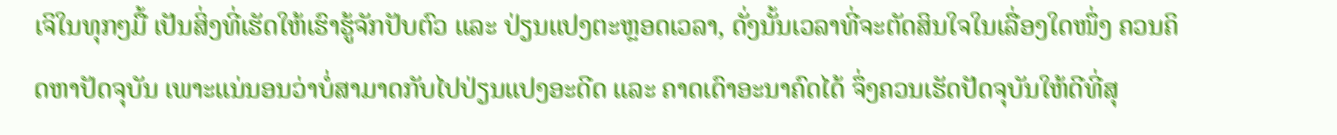ເຈິໃນທຸກໆມື້ ເປັນສິ່ງທີ່ເຮັດໃຫ້ເຮົາຮູ້ຈັກປັບຕົວ ແລະ ປ່ຽນແປງຕະຫຼອດເວລາ, ດັ່ງນັ້ນເວລາທີ່ຈະຕັດສິນໃຈໃນເລື່ອງໃດໜຶ່ງ ຄວນຄິດຫາປັດຈຸບັນ ເພາະແນ່ນອນວ່າບໍ່ສາມາດກັບໄປປ່ຽນແປງອະດີດ ແລະ ຄາດເດົາອະນາຄົດໄດ້ ຈຶ່ງຄວນເຮັດປັດຈຸບັນໃຫ້ດີທີ່ສຸ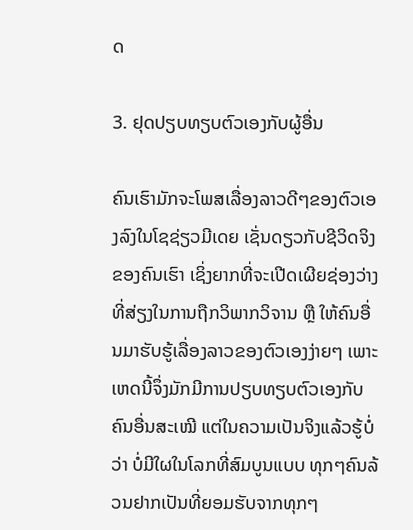ດ

3. ຢຸດປຽບທຽບຕົວເອງກັບຜູ້ອື່ນ

ຄົນເຮົາມັກຈະໂພສເລື່ອງລາວດີໆຂອງຕົວເອງລົງໃນໂຊຊ່ຽວມີເດຍ ເຊັ່ນດຽວກັບຊີວິດຈິງຂອງຄົນເຮົາ ເຊິ່ງຍາກທີ່ຈະເປີດເຜີຍຊ່ອງວ່າງທີ່ສ່ຽງໃນການຖືກວິພາກວິຈານ ຫຼື ໃຫ້ຄົນອື່ນມາຮັບຮູ້ເລື່ອງລາວຂອງຕົວເອງງ່າຍໆ ເພາະເຫດນີ້ຈຶ່ງມັກມີການປຽບທຽບຕົວເອງກັບຄົນອື່ນສະເໝີ ແຕ່ໃນຄວາມເປັນຈິງແລ້ວຮູ້ບໍ່ວ່າ ບໍ່ມີໃຜໃນໂລກທີ່ສົມບູນແບບ ທຸກໆຄົນລ້ວນຢາກເປັນທີ່ຍອມຮັບຈາກທຸກໆ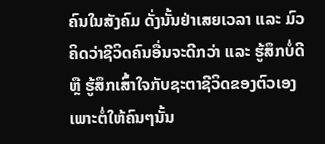ຄົນໃນສັງຄົມ ດັ່ງນັ້ນຢ່າເສຍເວລາ ແລະ ມົວຄິດວ່າຊີວິດຄົນອື່ນຈະດີກວ່າ ແລະ ຮູ້ສຶກບໍ່ດີ ຫຼື ຮູ້ສຶກເສົ້າໃຈກັບຊະຕາຊີວິດຂອງຕົວເອງ ເພາະຕໍ່ໃຫ້ຄົນໆນັ້ນ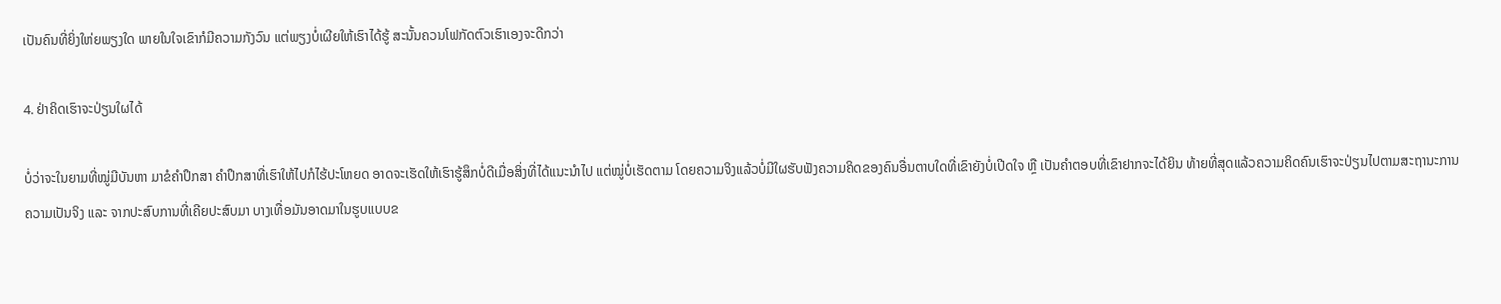ເປັນຄົນທີ່ຍິ່ງໃຫ່ຍພຽງໃດ ພາຍໃນໃຈເຂົາກໍມີຄວາມກັງວົນ ແຕ່ພຽງບໍ່ເຜີຍໃຫ້ເຮົາໄດ້ຮູ້ ສະນັ້ນຄວນໂຟກັດຕົວເຮົາເອງຈະດີກວ່າ

4. ຢ່າຄິດເຮົາຈະປ່ຽນໃຜໄດ້

ບໍ່ວ່າຈະໃນຍາມທີ່ໝູ່ມີບັນຫາ ມາຂໍຄຳປຶກສາ ຄຳປຶກສາທີ່ເຮົາໃຫ້ໄປກໍໄຮ້ປະໂຫຍດ ອາດຈະເຮັດໃຫ້ເຮົາຮູ້ສຶກບໍ່ດີເມື່ອສິ່ງທີ່ໄດ້ແນະນຳໄປ ແຕ່ໝູ່ບໍ່ເຮັດຕາມ ໂດຍຄວາມຈິງແລ້ວບໍ່ມີໃຜຮັບຟັງຄວາມຄິດຂອງຄົນອື່ນຕາບໃດທີ່ເຂົາຍັງບໍ່ເປີດໃຈ ຫຼື ເປັນຄຳຕອບທີ່ເຂົາຢາກຈະໄດ້ຍິນ ທ້າຍທີ່ສຸດແລ້ວຄວາມຄິດຄົນເຮົາຈະປ່ຽນໄປຕາມສະຖານະການ ຄວາມເປັນຈິງ ແລະ ຈາກປະສົບການທີ່ເຄີຍປະສົບມາ ບາງເທື່ອມັນອາດມາໃນຮູບແບບຂ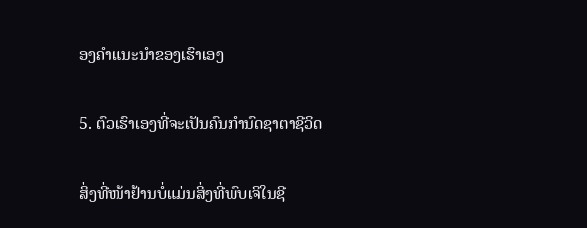ອງຄຳແນະນຳຂອງເຮົາເອງ

5. ຕົວເຮົາເອງທີ່ຈະເປັນຄົນກຳນົດຊາຕາຊີວິດ

ສິ່ງທີ່ໜ້າຢ້ານບໍ່ແມ່ນສິ່ງທີ່ພົບເຈິໃນຊີ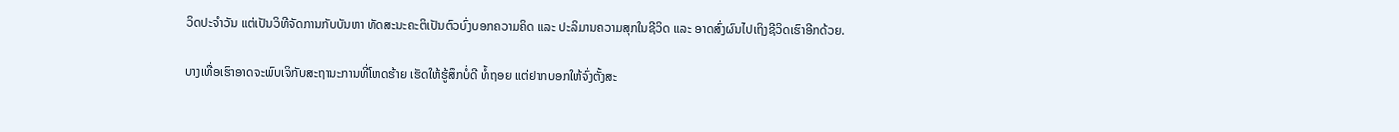ວິດປະຈຳວັນ ແຕ່ເປັນວິທີຈັດການກັບບັນຫາ ທັດສະນະຄະຕິເປັນຕົວບົ່ງບອກຄວາມຄິດ ແລະ ປະລິມານຄວາມສຸກໃນຊີວິດ ແລະ ອາດສົ່ງຜົນໄປເຖິງຊີວິດເຮົາອີກດ້ວຍ.

ບາງເທື່ອເຮົາອາດຈະພົບເຈິກັບສະຖານະການທີ່ໂຫດຮ້າຍ ເຮັດໃຫ້ຮູ້ສຶກບໍ່ດີ ທໍ້ຖອຍ ແຕ່ຢາກບອກໃຫ້ຈົ່ງຕັ້ງສະ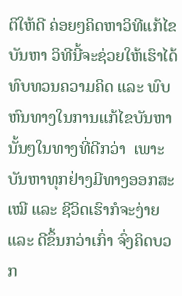ຕິໃຫ້ດີ ຄ່ອຍໆຄິດຫາວິທີແກ້ໄຂບັນຫາ ວິທີນີ້ຈະຊ່ວຍໃຫ້ເຮົາໄດ້ທົບທວນຄວາມຄິດ ແລະ ພົບຫົນທາງໃນການແກ້ໄຂບັນຫານັ້ນໆໃນທາງທີ່ດີກວ່າ  ເພາະບັນຫາທຸກຢ່າງມີທາງອອກສະເໝີ ແລະ ຊີວິດເຮົາກໍຈະງ່າຍ ແລະ ດີຂຶ້ນກວ່າເກົ່າ ຈົ່ງຄິດບວກ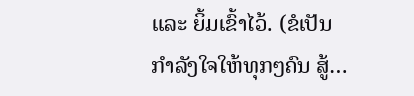ແລະ ຍິ້ມເຂົ້າໄວ້. (ຂໍເປັນກຳລັງໃຈໃຫ້ທຸກໆຄົນ ສູ້…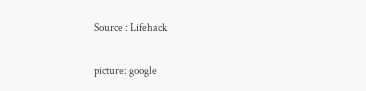Source : Lifehack

picture: google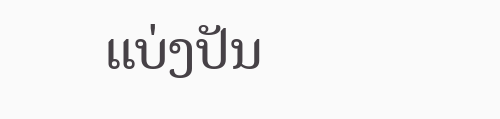ແບ່ງປັນ